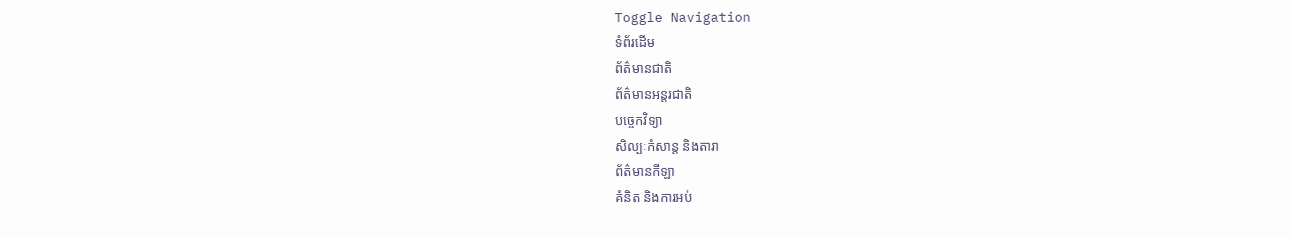Toggle Navigation
ទំព័រដើម
ព័ត៌មានជាតិ
ព័ត៌មានអន្តរជាតិ
បច្ចេកវិទ្យា
សិល្បៈកំសាន្ត និងតារា
ព័ត៌មានកីឡា
គំនិត និងការអប់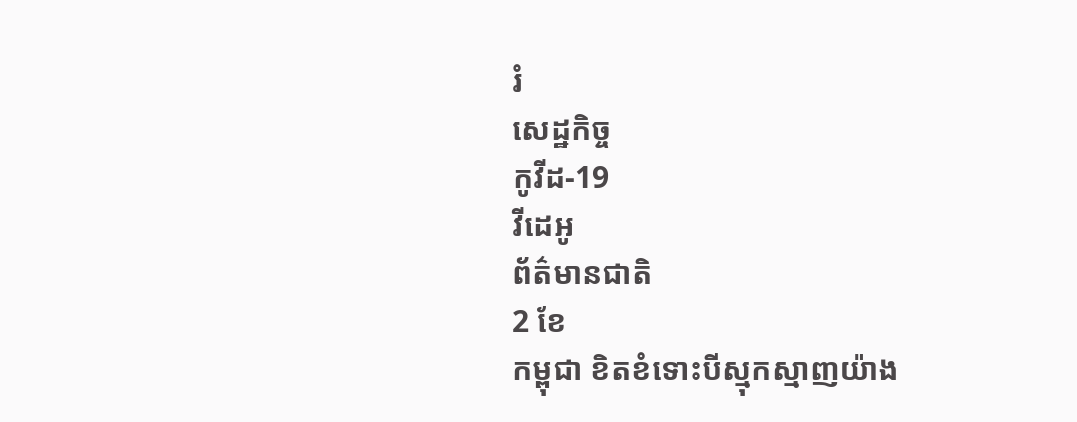រំ
សេដ្ឋកិច្ច
កូវីដ-19
វីដេអូ
ព័ត៌មានជាតិ
2 ខែ
កម្ពុជា ខិតខំទោះបីស្មុកស្មាញយ៉ាង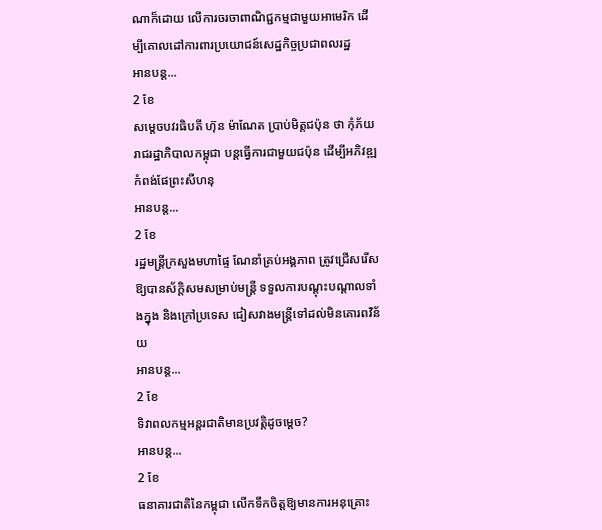ណាក៏ដោយ លើការចរចាពាណិជ្ជកម្មជាមួយអាមេរិក ដើម្បីគោលដៅការពារប្រយោជន៍សេដ្ឋកិច្ចប្រជាពលរដ្ឋ
អានបន្ត...
2 ខែ
សម្តេចបវរធិបតី ហ៊ុន ម៉ាណែត ប្រាប់មិត្តជប៉ុន ថា កុំភ័យ រាជរដ្ឋាភិបាលកម្ពុជា បន្តធ្វើការជាមួយជប៉ុន ដើម្បីអភិវឌ្ឍកំពង់ផែព្រះសីហនុ
អានបន្ត...
2 ខែ
រដ្ឋមន្ដ្រីក្រសួងមហាផ្ទៃ ណែនាំគ្រប់អង្គភាព ត្រូវជ្រើសរើសឱ្យបានស័ក្តិសមសម្រាប់មន្ត្រី ទទួលការបណ្ដុះបណ្ដាលទាំងក្នុង និងក្រៅប្រទេស ជៀសវាងមន្ត្រីទៅដល់មិនគោរពវិន័យ
អានបន្ត...
2 ខែ
ទិវាពលកម្មអន្តរជាតិមានប្រវត្តិដូចម្តេច?
អានបន្ត...
2 ខែ
ធនាគារជាតិនៃកម្ពុជា លើកទឹកចិត្តឱ្យមានការអនុគ្រោះ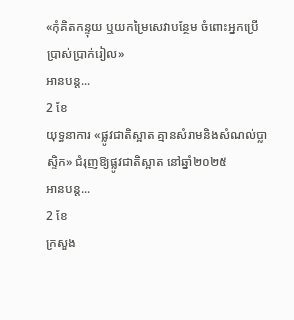«កុំគិតកន្ទុយ ឬយកម្រៃសេវាបន្ថែម ចំពោះអ្នកប្រើប្រាស់ប្រាក់រៀល»
អានបន្ត...
2 ខែ
យុទ្ធនាការ «ផ្លូវជាតិស្អាត គ្មានសំរាមនិងសំណល់ប្លាស្ទិក» ជំរុញឱ្យផ្លូវជាតិស្អាត នៅឆ្នាំ២០២៥
អានបន្ត...
2 ខែ
ក្រសួង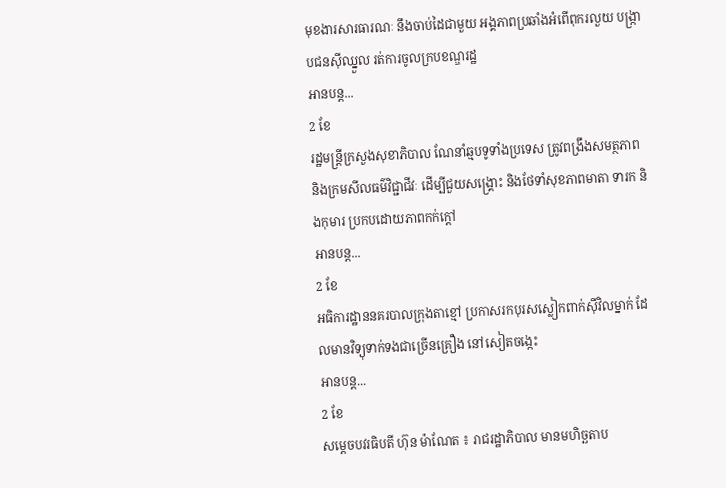មុខងារសារធារណៈ នឹងចាប់ដៃជាមួយ អង្គភាពប្រឆាំងអំពើពុករលួយ បង្ក្រាបជនស៊ីឈ្នួល រត់ការចូលក្របខណ្ឌរដ្ឋ
អានបន្ត...
2 ខែ
រដ្ឋមន្ដ្រីក្រសួងសុខាភិបាល ណែនាំឆ្មបទូទាំងប្រទេស ត្រូវពង្រឹងសមត្ថភាព និងក្រមសីលធម៌វិជ្ជាជីវៈ ដើម្បីជួយសង្រ្គោះ និងថែទាំសុខភាពមាតា ទារក និងកុមារ ប្រកបដោយភាពកក់ក្ដៅ
អានបន្ត...
2 ខែ
អធិការដ្ឋាននគរបាលក្រុងតាខ្មៅ ប្រកាសរកបុរសស្លៀកពាក់ស៊ីវិលម្នាក់ ដែលមានវិទ្យុទាក់ទងជាច្រើនគ្រឿង នៅសៀតចង្កេះ
អានបន្ត...
2 ខែ
សម្តេចបវរធិបតី ហ៊ុន ម៉ាណែត ៖ រាជរដ្ឋាភិបាល មានមហិច្ឆតាប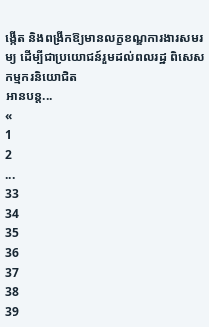ង្កើត និងពង្រីកឱ្យមានលក្ខខណ្ឌការងារសមរម្យ ដើម្បីជាប្រយោជន៍រួមដល់ពលរដ្ឋ ពិសេសកម្មករនិយោជិត
អានបន្ត...
«
1
2
...
33
34
35
36
37
38
39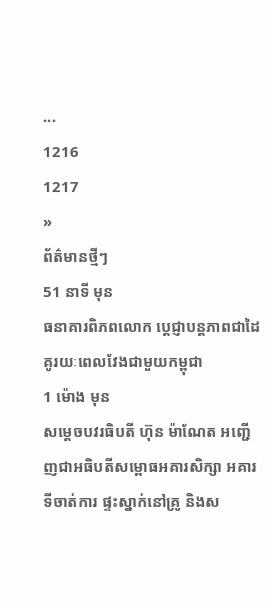...
1216
1217
»
ព័ត៌មានថ្មីៗ
51 នាទី មុន
ធនាគារពិភពលោក ប្ដេជ្ញាបន្តភាពជាដៃគូរយៈពេលវែងជាមួយកម្ពុជា
1 ម៉ោង មុន
សម្តេចបវរធិបតី ហ៊ុន ម៉ាណែត អញ្ជើញជាអធិបតីសម្ពោធអគារសិក្សា អគារទីចាត់ការ ផ្ទះស្នាក់នៅគ្រូ និងស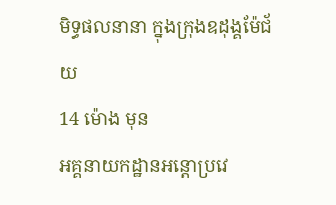មិទ្ធផលនានា ក្នុងក្រុងឧដុង្គម៉ែជ័យ
14 ម៉ោង មុន
អគ្គនាយកដ្ឋានអន្តោប្រវេ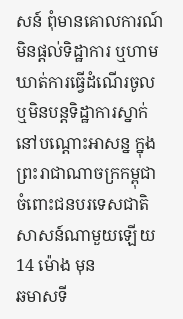សន៍ ពុំមានគោលការណ៍មិនផ្តល់ទិដ្ឋាការ ឬហាមឃាត់ការធ្វើដំណើរចូល ឬមិនបន្តទិដ្ឋាការស្នាក់នៅបណ្តោះអាសន្ន ក្នុងព្រះរាជាណាចក្រកម្ពុជា ចំពោះជនបរទេសជាតិសាសន៍ណាមួយឡើយ
14 ម៉ោង មុន
ឆមាសទី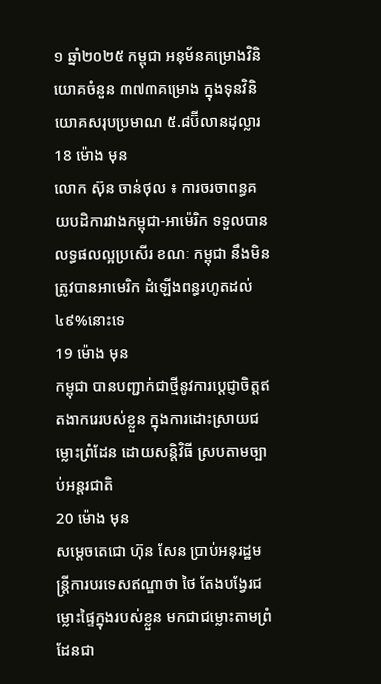១ ឆ្នាំ២០២៥ កម្ពុជា អនុម័នគម្រោងវិនិយោគចំនួន ៣៧៣គម្រោង ក្នុងទុនវិនិយោគសរុបប្រមាណ ៥.៨ប៊ីលានដុល្លារ
18 ម៉ោង មុន
លោក ស៊ុន ចាន់ថុល ៖ ការចរចាពន្ធគយបដិការវាងកម្ពុជា-អាម៉េរិក ទទួលបានលទ្ធផលល្អប្រសើរ ខណៈ កម្ពុជា នឹងមិនត្រូវបានអាមេរិក ដំឡើងពន្ធរហូតដល់ ៤៩%នោះទេ
19 ម៉ោង មុន
កម្ពុជា បានបញ្ជាក់ជាថ្មីនូវការប្តេជ្ញាចិត្តឥតងាករេរបស់ខ្លួន ក្នុងការដោះស្រាយជម្លោះព្រំដែន ដោយសន្តិវិធី ស្របតាមច្បាប់អន្តរជាតិ
20 ម៉ោង មុន
សម្តេចតេជោ ហ៊ុន សែន ប្រាប់អនុរដ្ឋមន្ត្រីការបរទេសឥណ្ឌាថា ថៃ តែងបង្វែរជម្លោះផ្ទៃក្នុងរបស់ខ្លួន មកជាជម្លោះតាមព្រំដែនជា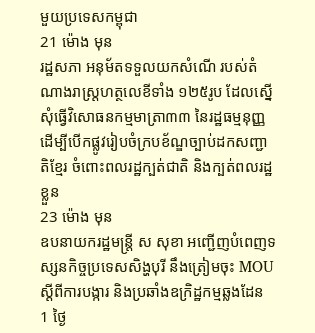មួយប្រទេសកម្ពុជា
21 ម៉ោង មុន
រដ្ឋសភា អនុម័តទទួលយកសំណើ របស់តំណាងរាស្រ្តហត្ថលេខីទាំង ១២៥រូប ដែលស្នើសុំធ្វើវិសោធនកម្មមាត្រា៣៣ នៃរដ្ឋធម្មនុញ្ញ ដើម្បីបើកផ្លូវរៀបចំក្របខ័ណ្ឌច្បាប់ដកសញ្ជាតិខ្មែរ ចំពោះពលរដ្ឋក្បត់ជាតិ និងក្បត់ពលរដ្ឋខ្លួន
23 ម៉ោង មុន
ឧបនាយករដ្ឋមន្រ្តី ស សុខា អញ្ជើញបំពេញទស្សនកិច្ចប្រទេសសិង្ហបុរី នឹងត្រៀមចុះ MOU ស្ដីពីការបង្ការ និងប្រឆាំងឧក្រិដ្ឋកម្មឆ្លងដែន
1 ថ្ងៃ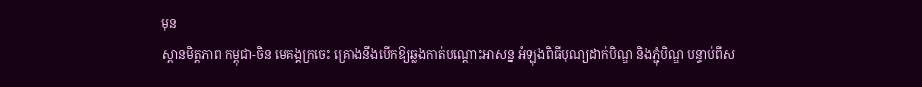មុន
ស្ពានមិត្តភាព កម្ពុជា-ចិន មេគង្គក្រចេះ គ្រោងនឹងបើកឱ្យឆ្លងកាត់បណ្តោះអាសន្ន អំឡុងពិធីបុណ្យដាក់បិណ្ឌ និងភ្ជុំបិណ្ឌ បន្ទាប់ពីស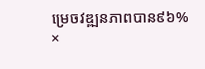ម្រេចវឌ្ឍនភាពបាន៩៦%
×